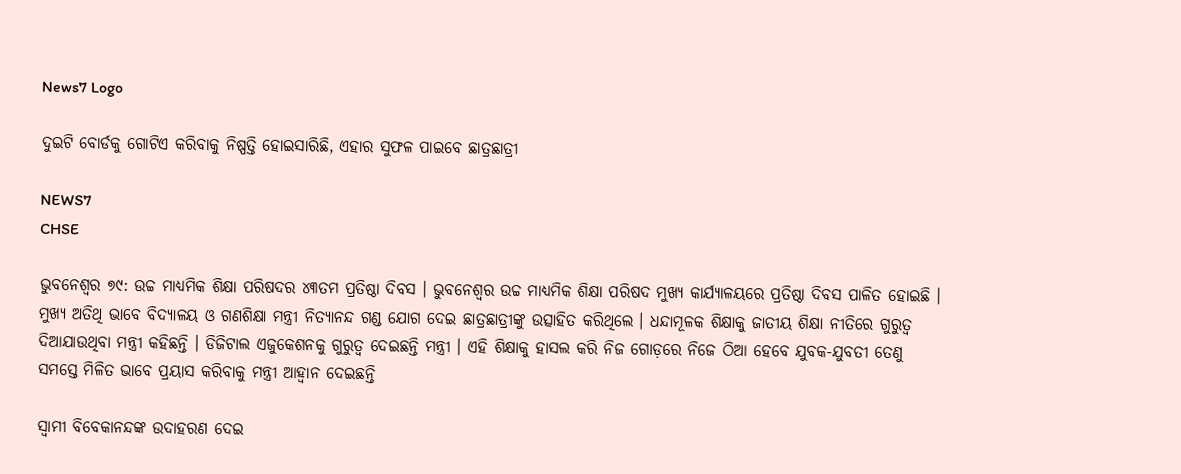News7 Logo

ଦୁଇଟି ବୋର୍ଡକୁ ଗୋଟିଏ କରିବାକୁ ନିଷ୍ପତ୍ତି ହୋଇସାରିଛି, ଏହାର ସୁଫଳ ପାଇବେ ଛାତ୍ରଛାତ୍ରୀ

NEWS7
CHSE

ଭୁବନେଶ୍ବର ୭୯: ଉଚ୍ଚ ମାଧ୍ୟମିକ ଶିକ୍ଷା ପରିଷଦର ୪୩ତମ ପ୍ରତିଷ୍ଠା ଦିବସ । ଭୁବନେଶ୍ୱର ଉଚ୍ଚ ମାଧ୍ୟମିକ ଶିକ୍ଷା ପରିଷଦ ମୁଖ୍ୟ କାର୍ଯ୍ୟାଳୟରେ ପ୍ରତିଷ୍ଠା ଦିବସ ପାଳିତ ହୋଇଛି । ମୁଖ୍ୟ ଅତିଥି ଭାବେ ବିଦ୍ୟାଳୟ ଓ ଗଣଶିକ୍ଷା ମନ୍ତ୍ରୀ ନିତ୍ୟାନନ୍ଦ ଗଣ୍ଡ ଯୋଗ ଦେଇ ଛାତ୍ରଛାତ୍ରୀଙ୍କୁ ଉତ୍ସାହିତ କରିଥିଲେ । ଧନ୍ଦାମୂଳକ ଶିକ୍ଷାକୁ ଜାତୀୟ ଶିକ୍ଷା ନୀତିରେ ଗୁରୁତ୍ୱ ଦିଆଯାଉଥିବା ମନ୍ତ୍ରୀ କହିଛନ୍ତି । ଡିଜିଟାଲ ଏଜୁକେଶନକୁ ଗୁରୁତ୍ଵ ଦେଇଛନ୍ତି ମନ୍ତ୍ରୀ । ଏହି ଶିକ୍ଷାକୁ ହାସଲ କରି ନିଜ ଗୋଡ଼ରେ ନିଜେ ଠିଆ ହେବେ ଯୁବକ-ଯୁବତୀ ତେଣୁ ସମସ୍ତେ ମିଳିତ ଭାବେ ପ୍ରୟାସ କରିବାକୁ ମନ୍ତ୍ରୀ ଆହ୍ବାନ ଦେଇଛନ୍ତି

ସ୍ବାମୀ ବିବେକାନନ୍ଦଙ୍କ ଉଦାହରଣ ଦେଇ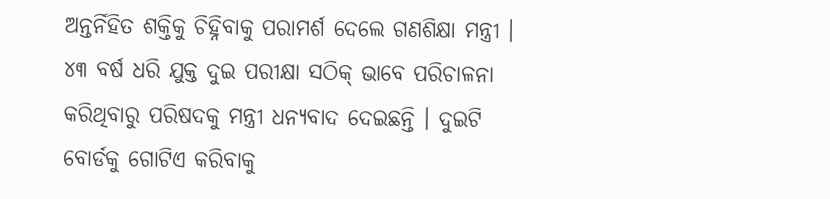ଅନ୍ତର୍ନିହିତ ଶକ୍ତିକୁ ଚିହ୍ନିବାକୁ ପରାମର୍ଶ ଦେଲେ ଗଣଶିକ୍ଷା ମନ୍ତ୍ରୀ । ୪୩ ବର୍ଷ ଧରି ଯୁକ୍ତ ଦୁଇ ପରୀକ୍ଷା ସଠିକ୍ ଭାବେ ପରିଚାଳନା କରିଥିବାରୁ ପରିଷଦକୁ ମନ୍ତ୍ରୀ ଧନ୍ୟବାଦ ଦେଇଛନ୍ତି । ଦୁଇଟି ବୋର୍ଡକୁ ଗୋଟିଏ କରିବାକୁ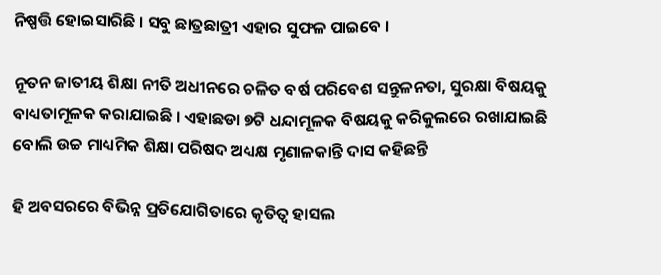ନିଷ୍ପତ୍ତି ହୋଇସାରିଛି । ସବୁ ଛାତ୍ରଛାତ୍ରୀ ଏହାର ସୁଫଳ ପାଇବେ ।

ନୂତନ ଜାତୀୟ ଶିକ୍ଷା ନୀତି ଅଧୀନରେ ଚଳିତ ବର୍ଷ ପରିବେଶ ସନ୍ତୁଳନତା, ସୁରକ୍ଷା ବିଷୟକୁ ବାଧ୍ୟତାମୂଳକ କରାଯାଇଛି । ଏହାଛଡା ୭ଟି ଧନ୍ଦାମୂଳକ ବିଷୟକୁ କରିକୁଲରେ ରଖାଯାଇଛି ବୋଲି ଉଚ୍ଚ ମାଧ୍ୟମିକ ଶିକ୍ଷା ପରିଷଦ ଅଧ୍ୟକ୍ଷ ମୃଣାଳକାନ୍ତି ଦାସ କହିଛନ୍ତି

ହି ଅବସରରେ ବିଭିନ୍ନ ପ୍ରତିଯୋଗିତାରେ କୃତିତ୍ୱ ହାସଲ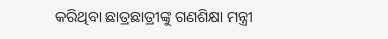କରିଥିବା ଛାତ୍ରଛାତ୍ରୀଙ୍କୁ ଗଣଶିକ୍ଷା ମନ୍ତ୍ରୀ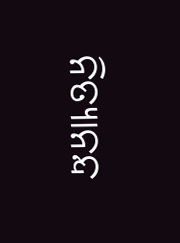ନିତ୍ୟାନନ୍ଦ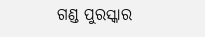ଗଣ୍ଡ ପୁରସ୍କାର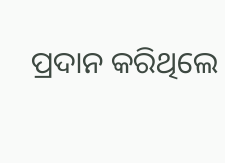ପ୍ରଦାନ କରିଥିଲେ